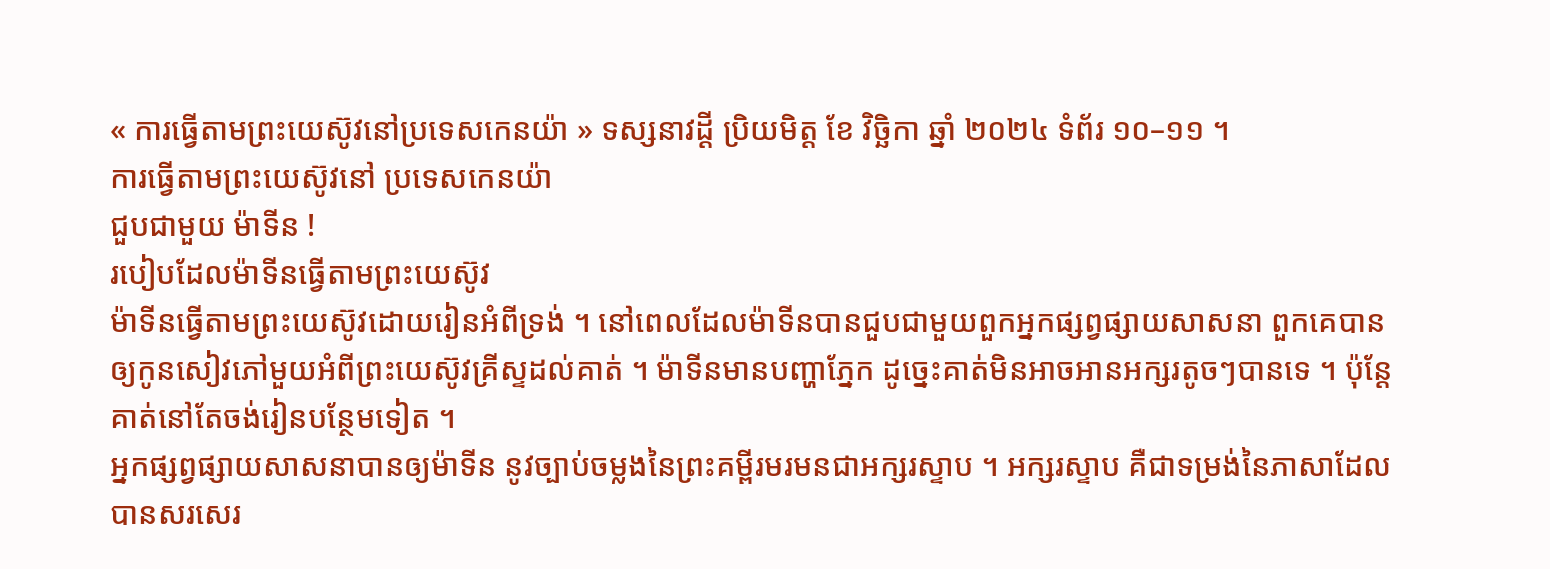« ការធ្វើតាមព្រះយេស៊ូវនៅប្រទេសកេនយ៉ា » ទស្សនាវដ្ដី ប្រិយមិត្ត ខែ វិច្ឆិកា ឆ្នាំ ២០២៤ ទំព័រ ១០–១១ ។
ការធ្វើតាមព្រះយេស៊ូវនៅ ប្រទេសកេនយ៉ា
ជួបជាមួយ ម៉ាទីន !
របៀបដែលម៉ាទីនធ្វើតាមព្រះយេស៊ូវ
ម៉ាទីនធ្វើតាមព្រះយេស៊ូវដោយរៀនអំពីទ្រង់ ។ នៅពេលដែលម៉ាទីនបានជួបជាមួយពួកអ្នកផ្សព្វផ្សាយសាសនា ពួកគេបានឲ្យកូនសៀវភៅមួយអំពីព្រះយេស៊ូវគ្រីស្ទដល់គាត់ ។ ម៉ាទីនមានបញ្ហាភ្នែក ដូច្នេះគាត់មិនអាចអានអក្សរតូចៗបានទេ ។ ប៉ុន្ដែគាត់នៅតែចង់រៀនបន្ថែមទៀត ។
អ្នកផ្សព្វផ្សាយសាសនាបានឲ្យម៉ាទីន នូវច្បាប់ចម្លងនៃព្រះគម្ពីរមរមនជាអក្សរស្ទាប ។ អក្សរស្ទាប គឺជាទម្រង់នៃភាសាដែលបានសរសេរ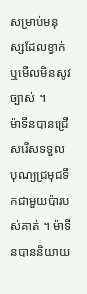សម្រាប់មនុស្សដែលខ្វាក់ ឬមើលមិនសូវច្បាស់ ។
ម៉ាទីនបានជ្រើសរើសទទួលបុណ្យជ្រមុជទឹកជាមួយប៉ារបស់គាត់ ។ ម៉ាទីនបាននិយាយ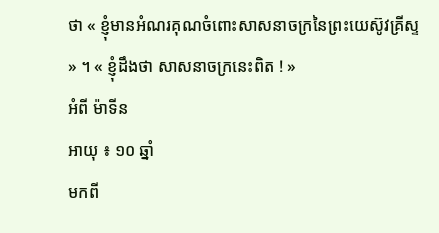ថា « ខ្ញុំមានអំណរគុណចំពោះសាសនាចក្រនៃព្រះយេស៊ូវគ្រីស្ទ » ។ « ខ្ញុំដឹងថា សាសនាចក្រនេះពិត ! »
អំពី ម៉ាទីន
អាយុ ៖ ១០ ឆ្នាំ
មកពី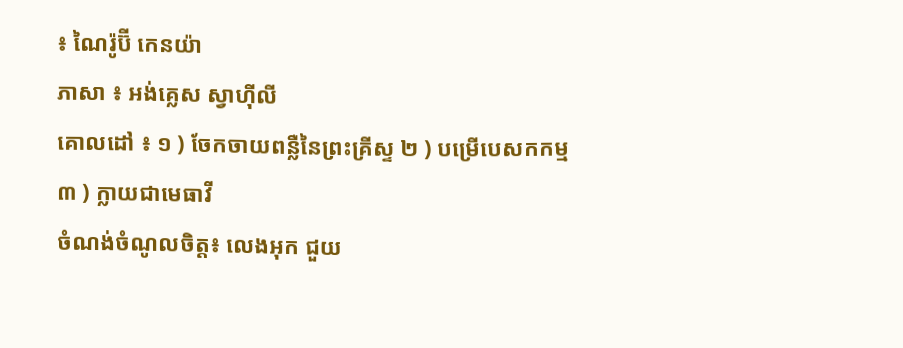៖ ណៃរ៉ូប៊ី កេនយ៉ា
ភាសា ៖ អង់គ្លេស ស្វាហ៊ីលី
គោលដៅ ៖ ១ ) ចែកចាយពន្លឺនៃព្រះគ្រីស្ទ ២ ) បម្រើបេសកកម្ម ៣ ) ក្លាយជាមេធាវី
ចំណង់ចំណូលចិត្ដ៖ លេងអុក ជួយ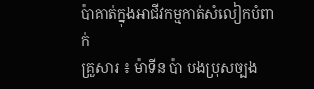ប៉ាគាត់ក្នុងអាជីវកម្មកាត់សំលៀកបំពាក់
គ្រួសារ ៖ ម៉ាទីន ប៉ា បងប្រុសច្បង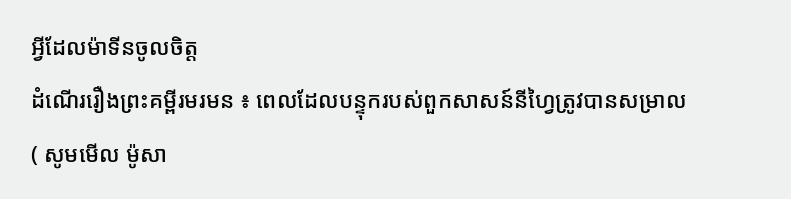អ្វីដែលម៉ាទីនចូលចិត្ដ
ដំណើររឿងព្រះគម្ពីរមរមន ៖ ពេលដែលបន្ទុករបស់ពួកសាសន៍នីហ្វៃត្រូវបានសម្រាល ( សូមមើល ម៉ូសា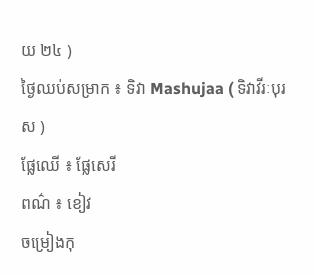យ ២៤ )
ថ្ងៃឈប់សម្រាក ៖ ទិវា Mashujaa ( ទិវាវីរៈបុរស )
ផ្លែឈើ ៖ ផ្លែសេរី
ពណ៌ ៖ ខៀវ
ចម្រៀងកុ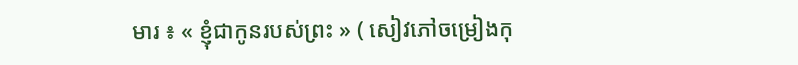មារ ៖ « ខ្ញុំជាកូនរបស់ព្រះ » ( សៀវភៅចម្រៀងកុ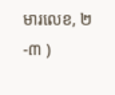មារលេខ, ២-៣ )